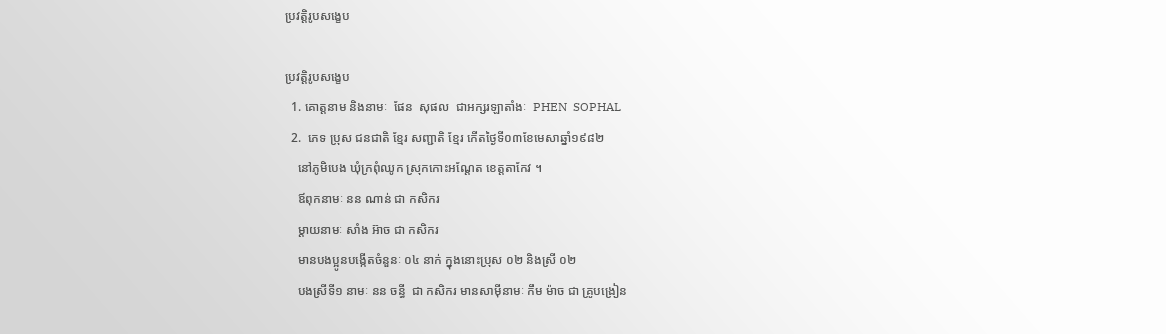ប្រវត្តិរូបសង្ខេប

ប្រវត្តិរូបសង្ខេប
  1. គោត្តនាម និងនាមៈ  ផែន  សុផល  ជាអក្សរឡាតាំងៈ  PHEN  SOPHAL
  2.  ភេទ ប្រុស ជនជាតិ ខ្មែរ សញ្ជាតិ ខ្មែរ កើតថ្ងៃទី០៣ខែមេសាឆ្នាំ១៩៨២
    នៅភូមិបេង ឃុំក្រពុំឈូក ស្រុកកោះអណ្ដែត ខេត្តតាកែវ ។
    ឪពុកនាមៈ នន ណាន់ ជា កសិករ
    ម្ដាយនាមៈ សាំង អ៊ាច ជា កសិករ
    មានបងប្អូនបង្កើតចំនួនៈ ០៤ នាក់ ក្នុងនោះប្រុស ០២ និងស្រី ០២
    បងស្រីទី១ នាមៈ នន ចន្ធី  ជា កសិករ មានសាម៉ីនាមៈ កឹម ម៉ាច ជា គ្រូបង្រៀន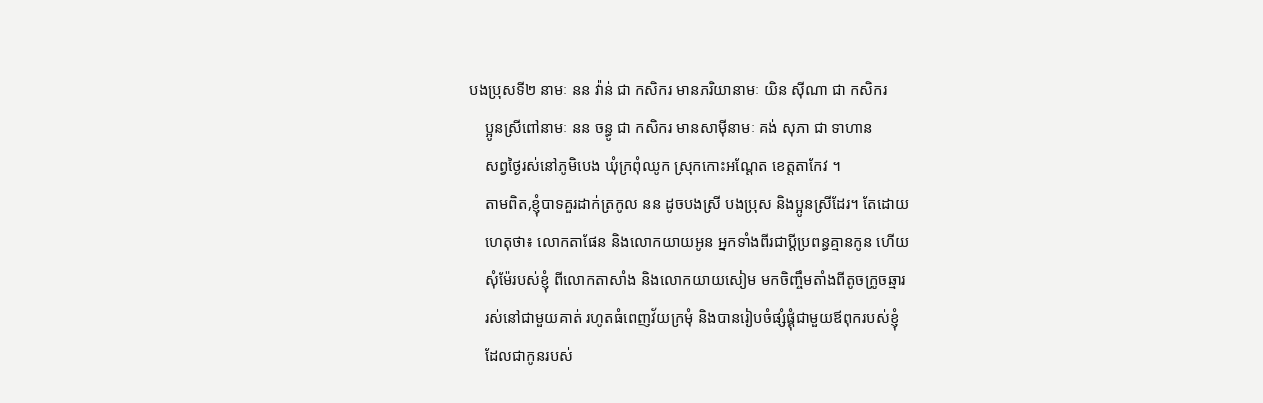បងប្រុសទី២ នាមៈ នន វ៉ាន់ ជា កសិករ មានភរិយានាមៈ យិន ស៊ីណា ជា កសិករ
    ប្អូនស្រីពៅនាមៈ នន ចន្ធូ ជា កសិករ មានសាម៉ីនាមៈ គង់ សុភា ជា ទាហាន
    សព្វថ្ងៃរស់នៅភូមិបេង ឃុំក្រពុំឈូក ស្រុកកោះអណ្ដែត ខេត្តតាកែវ ។
    តាមពិត,ខ្ញុំបាទគួរដាក់ត្រកូល នន ដូចបងស្រី បងប្រុស និងប្អូនស្រីដែរ។ តែដោយ
    ហេតុថា៖ លោកតាផែន និងលោកយាយអូន អ្នកទាំងពីរជាប្ដីប្រពន្ធគ្មានកូន ហើយ
    សុំម៉ែរបស់ខ្ញុំ ពីលោកតាសាំង និងលោកយាយសៀម មកចិញ្ចឹមតាំងពីតូចក្រូចឆ្មារ
    រស់នៅជាមួយគាត់ រហូតធំពេញវ័យក្រមុំ និងបានរៀបចំផ្សំផ្គុំជាមួយឪពុករបស់ខ្ញុំ
    ដែលជាកូនរបស់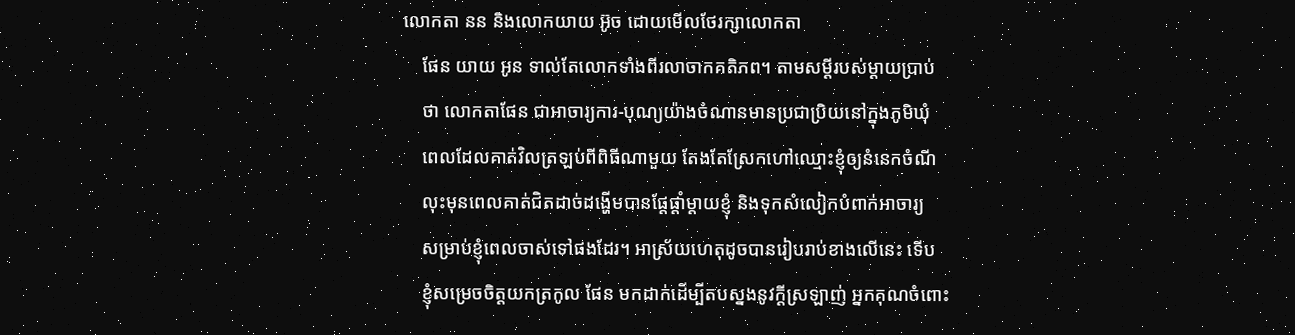លោកតា នន និងលោកយាយ អ៊ូច ដោយមើលថែរក្សាលោកតា
    ផែន យាយ អូន ទាល់តែលោកទាំងពីរលាចាកគតិភព។ តាមសម្ដីរបស់ម្ដាយប្រាប់
    ថា លោកតាផែន ជាអាចារ្យការ-បុណ្យយ៉ាងចំណានមានប្រជាប្រិយនៅក្នុងភូមិឃុំ
    ពេលដែលគាត់វិលត្រឡប់ពីពិធីណាមួយ តែងតែស្រែកហៅឈ្មោះខ្ញុំឲ្យនំនេកចំណី
    លុះមុនពេលគាត់ជិតដាច់ដង្ហើមបានផ្ដែផ្ដាំម្ដាយខ្ញុំ និងទុកសំលៀកបំពាក់អាចារ្យ
    សម្រាប់ខ្ញុំពេលចាស់ទៅផងដែរ។ អាស្រ័យហេតុដូចបានរៀបរាប់ខាងលើនេះ ទើប
    ខ្ញុំសម្រេចចិត្តយកត្រកូល ផែន មកដាក់ដើម្បីតបស្នងនូវក្ដីស្រឡាញ់ អ្នកគុណចំពោះ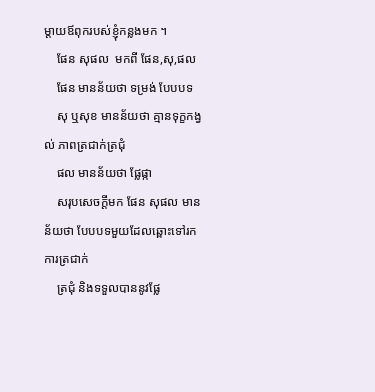ម្ដាយឪពុករបស់ខ្ញុំកន្លងមក ។
    ផែន សុផល  មកពី ផែន,សុ,ផល
    ផែន មានន័យថា ទម្រង់ បែបបទ
    សុ ឬសុខ មានន័យថា គ្មានទុក្ខកង្វល់ ភាពត្រជាក់ត្រជុំ
    ផល មានន័យថា ផ្លែផ្កា
    សរុបសេចក្ដីមក ផែន សុផល មានន័យថា បែបបទមួយដែលឆ្ពោះទៅរកការត្រជាក់
    ត្រជុំ និងទទួលបាននូវផ្លែ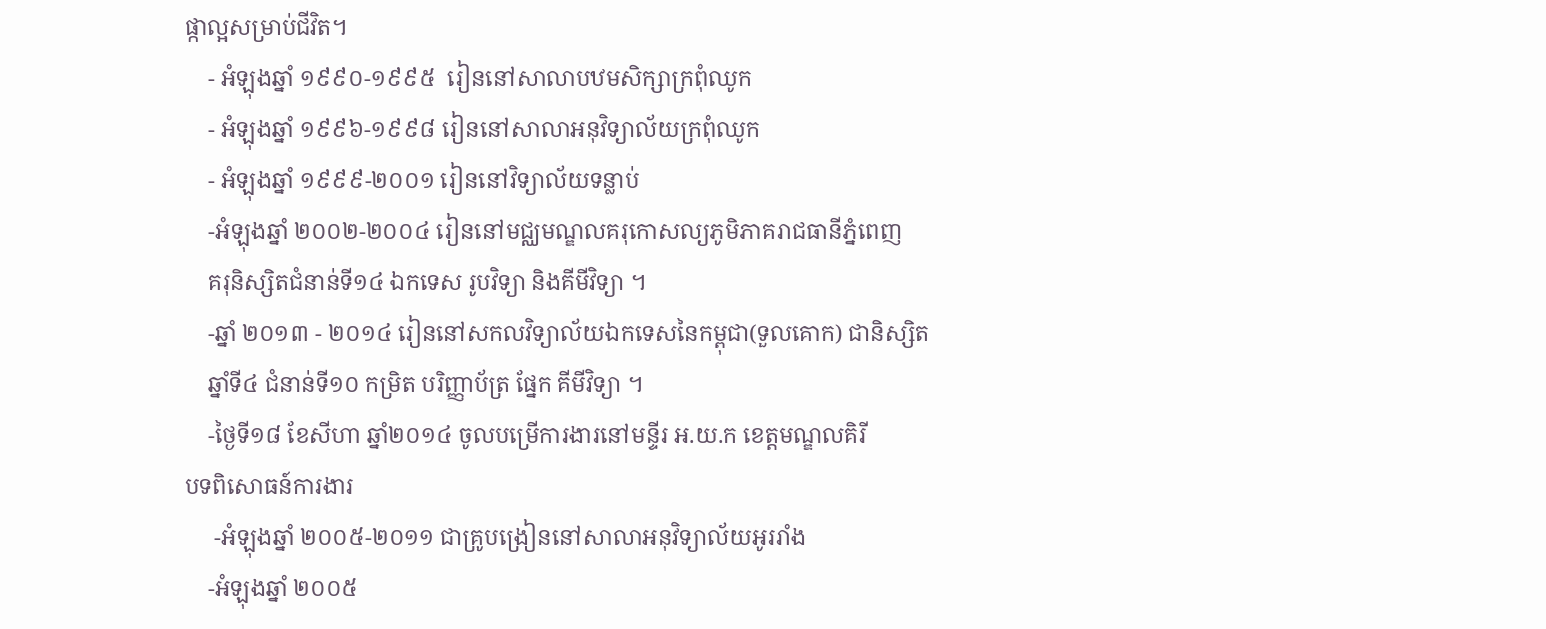ផ្កាល្អសម្រាប់ជីវិត។
    - អំឡុងឆ្នាំ ១៩៩០-១៩៩៥  រៀននៅសាលាបឋមសិក្សាក្រពុំឈូក
    - អំឡុងឆ្នាំ ១៩៩៦-១៩៩៨ រៀននៅសាលាអនុវិទ្យាល័យក្រពុំឈូក
    - អំឡុងឆ្នាំ ១៩៩៩-២០០១ រៀននៅវិទ្យាល័យទន្លាប់
    -អំឡុងឆ្នាំ ២០០២-២០០៤ រៀននៅមជ្ឈមណ្ឌលគរុកោសល្យភូមិភាគរាជធានីភ្នំពេញ
    គរុនិស្សិតជំនាន់ទី១៤ ឯកទេស រូបវិទ្យា និងគីមីវិទ្យា ។
    -ឆ្នាំ ២០១៣ - ២០១៤ រៀននៅសកលវិទ្យាល័យឯកទេសនៃកម្ពុជា(ទួលគោក) ជានិស្សិត
    ឆ្នាំទី៤ ជំនាន់ទី១០ កម្រិត បរិញ្ញាប័ត្រ ផ្នែក គីមីវិទ្យា ។
    -ថ្ងៃទី១៨ ខែសីហា ឆ្នាំ២០១៤ ចូលបម្រើការងារនៅមន្ទីរ អ.យ.ក ខេត្តមណ្ឌលគិរី
បទពិសោធន៍ការងារ
     -អំឡុងឆ្នាំ ២០០៥-២០១១ ជាគ្រូបង្រៀននៅសាលាអនុវិទ្យាល័យអូររាំង
    -អំឡុងឆ្នាំ ២០០៥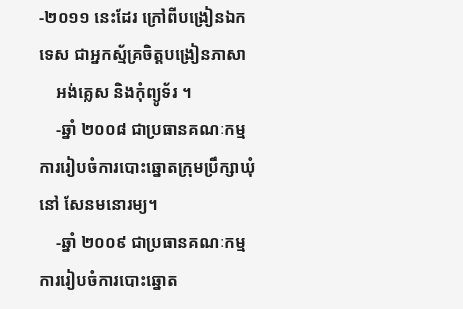-២០១១ នេះដែរ ក្រៅពីបង្រៀនឯកទេស ជាអ្នកស្ម័គ្រចិត្តបង្រៀនភាសា
    អង់គ្លេស និងកុំព្យូទ័រ ។
    -ឆ្នាំ ២០០៨ ជាប្រធានគណៈកម្មការរៀបចំការបោះឆ្នោតក្រុមប្រឹក្សាឃុំ នៅ សែនមនោរម្យ។
    -ឆ្នាំ ២០០៩ ជាប្រធានគណៈកម្មការរៀបចំការបោះឆ្នោត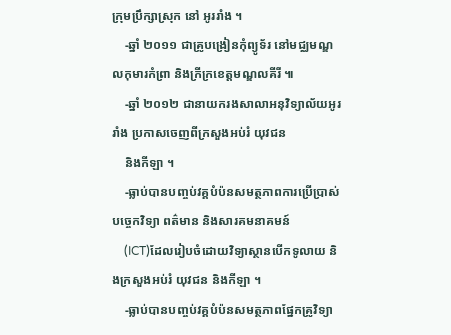ក្រុមប្រឹក្សាស្រុក នៅ អូររាំង ។
    -ឆ្នាំ ២០១១ ជាគ្រូបង្រៀនកុំព្យូទ័រ នៅមជ្ឈមណ្ឌលកុមារកំព្រា និងក្រីក្រខេត្តមណ្ឌលគីរី ៕
    -ឆ្នាំ ២០១២ ជានាយករងសាលាអនុវិទ្យាល័យអូររាំង ប្រកាសចេញពីក្រសួងអប់រំ យុវជន
    និងកីឡា ។
    -ធ្លាប់បានបញ្ចប់វគ្គបំប៉នសមត្ថភាពការប្រើប្រាស់បច្ចេកវិទ្យា ពត៌មាន និងសារគមនាគមន៍
    (ICT)ដែលរៀបចំដោយវិទ្យាស្ថានបើកទូលាយ និងក្រសួងអប់រំ យុវជន និងកីឡា ។
    -ធ្លាប់បានបញ្ចប់វគ្គបំប៉នសមត្ថភាពផ្នែកគ្រូវិទ្យា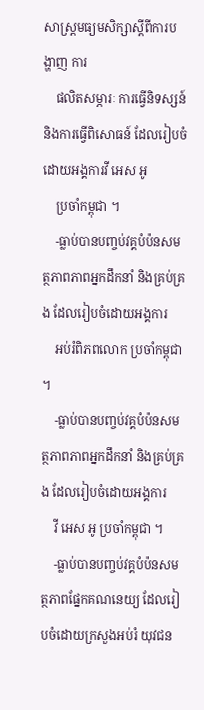សាស្ត្រមធ្យមសិក្សាស្ដីពីការបង្ហាញ ការ
    ផលិតសម្ភារៈ ការធ្វើនិទស្សន៍ និងការធ្វើពិសោធន៍ ដែលរៀបចំដោយអង្គការវី អេស អូ
    ប្រចាំកម្ពុជា ។
    -ធ្លាប់បានបញ្ចប់វគ្គបំប៉នសមត្ថភាពភាពអ្នកដឹកនាំ និងគ្រប់គ្រង ដែលរៀបចំដោយអង្គការ
    អប់រំពិភពលោក ប្រចាំកម្ពុជា ។
    -ធ្លាប់បានបញ្ចប់វគ្គបំប៉នសមត្ថភាពភាពអ្នកដឹកនាំ និងគ្រប់គ្រង ដែលរៀបចំដោយអង្គការ
    វី អេស អូ ប្រចាំកម្ពុជា ។
    -ធ្លាប់បានបញ្ចប់វគ្គបំប៉នសមត្ថភាពផ្នែកគណនេយ្យ ដែលរៀបចំដោយក្រសួងអប់រំ យុវជន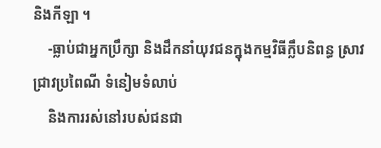និងកីឡា ។
    -ធ្លាប់ជាអ្នកប្រឹក្សា និងដឹកនាំយុវជនក្នុងកម្មវិធីក្លឹបនិពន្ធ ស្រាវជ្រាវប្រពៃណី ទំនៀមទំលាប់
    និងការរស់នៅរបស់ជនជា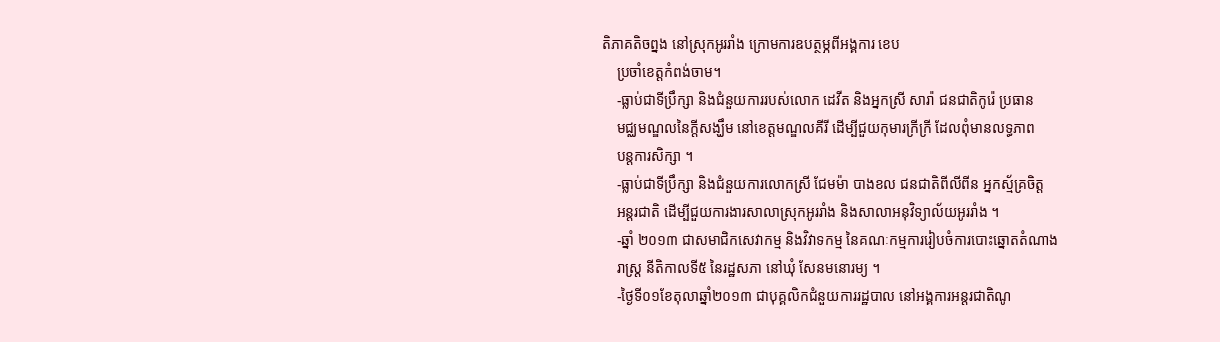តិភាគតិចព្នង នៅស្រុកអូររាំង ក្រោមការឧបត្ថម្ភពីអង្គការ ខេប
    ប្រចាំខេត្តកំពង់ចាម។
    -ធ្លាប់ជាទីប្រឹក្សា និងជំនួយការរបស់លោក ដេវីត និងអ្នកស្រី សារ៉ា ជនជាតិកូរ៉េ ប្រធាន
    មជ្ឈមណ្ឌលនៃក្ដីសង្ឃឹម នៅខេត្តមណ្ឌលគីរី ដើម្បីជួយកុមារក្រីក្រី ដែលពុំមានលទ្ធភាព
    បន្តការសិក្សា ។
    -ធ្លាប់ជាទីប្រឹក្សា និងជំនួយការលោកស្រី ជែមម៉ា បាងខល ជនជាតិពីលីពីន អ្នកស្ម័គ្រចិត្ត
    អន្តរជាតិ ដើម្បីជួយការងារសាលាស្រុកអូររាំង និងសាលាអនុវិទ្យាល័យអូររាំង ។
    -ឆ្នាំ ២០១៣ ជាសមាជិកសេវាកម្ម និងវិវាទកម្ម នៃគណៈកម្មការរៀបចំការបោះឆ្នោតតំណាង
    រាស្ត្រ នីតិកាលទី៥ នៃរដ្ឋសភា នៅឃុំ សែនមនោរម្យ ។
    -ថ្ងៃទី០១ខែតុលាឆ្នាំ២០១៣ ជាបុគ្គលិកជំនួយការរដ្ឋបាល នៅអង្គការអន្តរជាតិណូ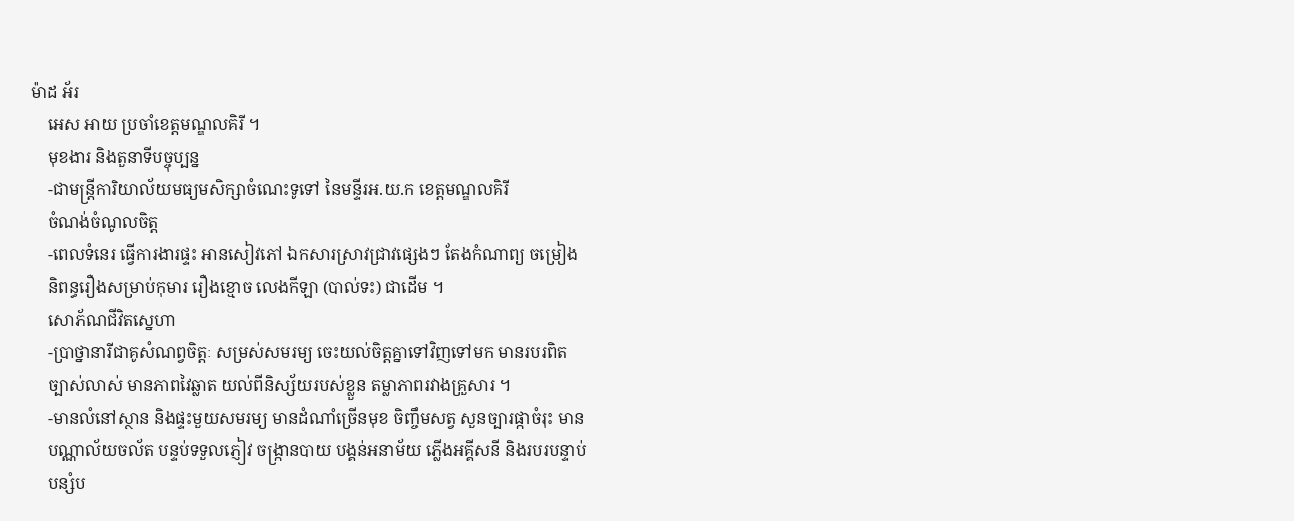ម៉ាដ អ័រ
    អេស អាយ ប្រចាំខេត្តមណ្ឌលគិរី ។
    មុខងារ និងតួនាទីបច្ចុប្បន្ន
    -ជាមន្ត្រីការិយាល័យមធ្យមសិក្សាចំណេះទូទៅ នៃមន្ទីរអ.យ.ក ខេត្តមណ្ឌលគិរី
    ចំណង់ចំណូលចិត្ត
    -ពេលទំនេរ ធ្វើការងារផ្ទះ អានសៀវភៅ ឯកសារស្រាវជ្រាវផ្សេងៗ តែងកំណាព្យ ចម្រៀង
    និពន្ធរឿងសម្រាប់កុមារ រឿងខ្មោច លេងកីឡា (បាល់ទះ) ជាដើម ។
    សោភ័ណជីវិតស្នេហា
    -ប្រាថ្នានារីជាគូសំណព្វចិត្តៈ សម្រស់សមរម្យ ចេះយល់ចិត្តគ្នាទៅវិញទៅមក មានរបរពិត
    ច្បាស់លាស់ មានភាពវៃឆ្លាត យល់ពីនិស្ស័យរបស់ខ្លួន តម្លាភាពរវាងគ្រួសារ ។
    -មានលំនៅស្ថាន និងផ្ទះមួយសមរម្យ មានដំណាំច្រើនមុខ ចិញ្ចឹមសត្វ សួនច្បារផ្កាចំរុះ មាន
    បណ្ណាល័យចល័ត បន្ទប់ទទួលភ្ញៀវ ចង្ក្រានបាយ បង្គន់អនាម័យ ភ្លើងអគ្គីសនី និងរបរបន្ទាប់
    បន្សំប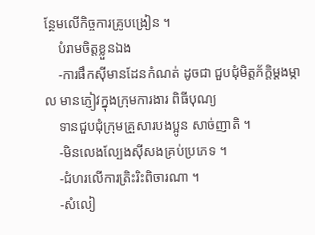ន្ថែមលើកិច្ចការគ្រូបង្រៀន ។
    បំរាមចិត្តខ្លួនឯង
    -ការផឹកស៊ីមានដែនកំណត់ ដូចជា ជួបជុំមិត្តភ័ក្ដិម្ដងម្កាល មានភ្ញៀវក្នុងក្រុមការងារ ពិធីបុណ្យ
    ទានជួបជុំក្រុមគ្រួសារបងប្អូន សាច់ញាតិ ។
    -មិនលេងល្បែងស៊ីសងគ្រប់ប្រភេទ ។
    -ជំហរលើការត្រិះរិះពិចារណា ។
    -សំលៀ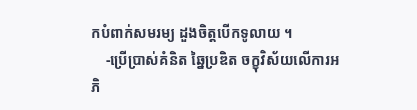កបំពាក់សមរម្យ ដួងចិត្តបើកទូលាយ ។
    -ប្រើប្រាស់គំនិត ឆ្នៃប្រឌិត ចក្ខុវិស័យលើការអភិ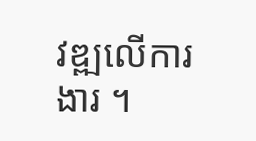វឌ្ឍលើការងារ ។